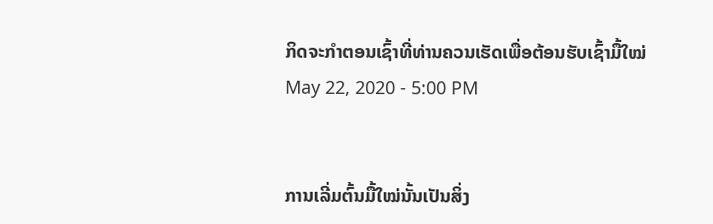ກິດຈະກຳຕອນເຊົ້າທີ່ທ່ານຄວນເຮັດເພື່ອຕ້ອນຮັບເຊົ້າມື້ໃໝ່
May 22, 2020 - 5:00 PM


ການເລີ່ມຕົ້ນມື້ໃໝ່ນັ້ນເປັນສິ່ງ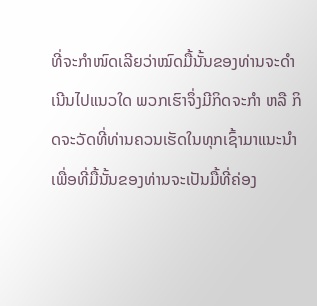ທີ່ຈະກຳໜົດເລີຍວ່າໝົດມື້ນັ້ນຂອງທ່ານຈະດຳເນີນໄປແນວໃດ ພວກເຮົາຈຶ່ງມີກິດຈະກຳ ຫລື ກິດຈະວັດທີ່ທ່ານຄວນເຮັດໃນທຸກເຊົ້າມາແນະນຳ ເພື່ອທີ່ມື້ນັ້ນຂອງທ່ານຈະເປັນມື້ທີ່ຄ່ອງ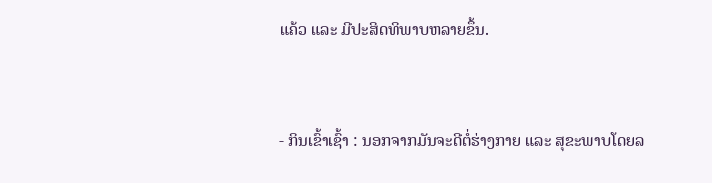ແຄ້ວ ແລະ ມີປະສິດທິພາບຫລາຍຂຶ້ນ.


- ກິນເຂົ້າເຊົ້າ : ນອກຈາກມັນຈະດີຕໍ່ຮ່າງກາຍ ແລະ ສຸຂະພາບໂດຍລ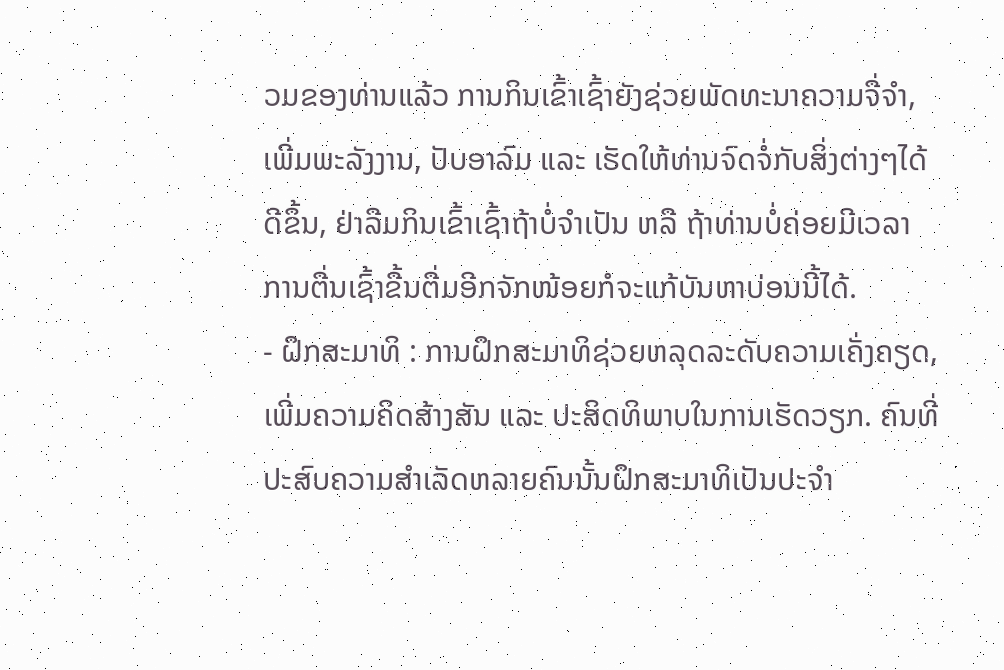ວມຂອງທ່ານແລ້ວ ການກິນເຂົ້າເຊົ້າຍັງຊ່ວຍພັດທະນາຄວາມຈື່ຈຳ, ເພີ່ມພະລັງງານ, ປັບອາລົມ ແລະ ເຮັດໃຫ້ທ່ານຈົດຈໍ່ກັບສິ່ງຕ່າງໆໄດ້ດີຂຶ້ນ, ຢ່າລືມກິນເຂົ້າເຊົ້າຖ້າບໍ່ຈຳເປັນ ຫລື ຖ້າທ່ານບໍ່ຄ່ອຍມີເວລາ ການຕື່ນເຊົ້າຂື້ນຕື່ມອີກຈັກໜ້ອຍກໍຈະແກ້ບັນຫາບ່ອນນີ້ໄດ້.
- ຝຶກສະມາທິ : ການຝຶກສະມາທິຊ່ວຍຫລຸດລະດັບຄວາມເຄັ່ງຄຽດ, ເພີ່ມຄວາມຄິດສ້າງສັນ ແລະ ປະສິດທິພາບໃນການເຮັດວຽກ. ຄົນທີ່ປະສົບຄວາມສຳເລັດຫລາຍຄົນນັ້ນຝຶກສະມາທິເປັນປະຈຳ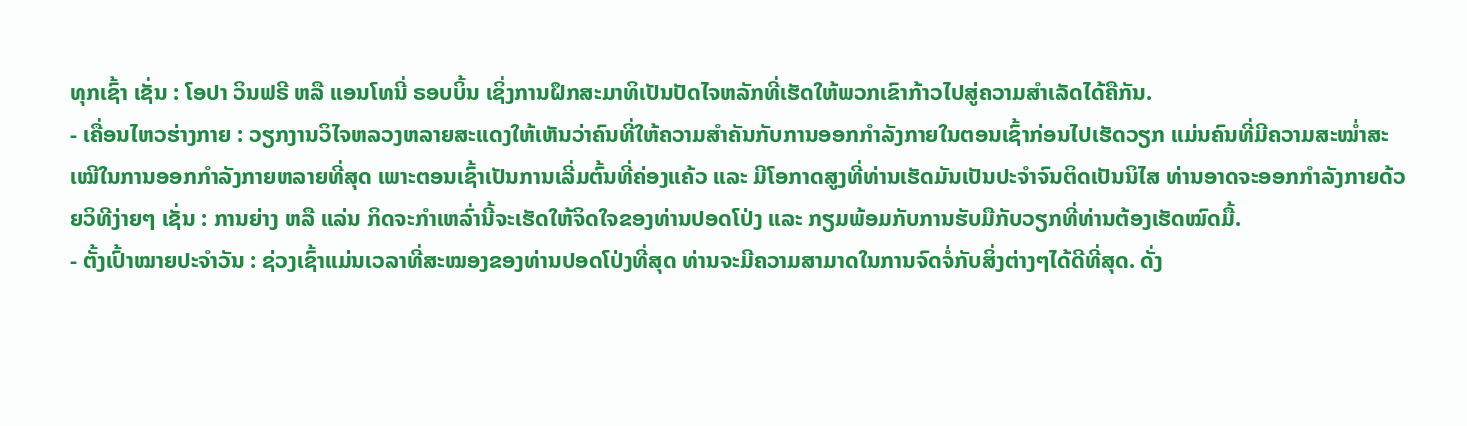ທຸກເຊົ້າ ເຊັ່ນ : ໂອປາ ວິນຟຣີ ຫລື ແອນໂທນີ່ ຣອບບິ້ນ ເຊິ່ງການຝຶກສະມາທິເປັນປັດໄຈຫລັກທີ່ເຮັດໃຫ້ພວກເຂົາກ້າວໄປສູ່ຄວາມສຳເລັດໄດ້ຄືກັນ.
- ເຄື່ອນໄຫວຮ່າງກາຍ : ວຽກງານວິໄຈຫລວງຫລາຍສະແດງໃຫ້ເຫັນວ່າຄົນທີ່ໃຫ້ຄວາມສຳຄັນກັບການອອກກຳລັງກາຍໃນຕອນເຊົ້າກ່ອນໄປເຮັດວຽກ ແມ່ນຄົນທີ່ມີຄວາມສະໝໍ່າສະເໝີໃນການອອກກຳລັງກາຍຫລາຍທີ່ສຸດ ເພາະຕອນເຊົ້າເປັນການເລີ່ມຕົ້ນທີ່ຄ່ອງແຄ້ວ ແລະ ມີໂອກາດສູງທີ່ທ່ານເຮັດມັນເປັນປະຈຳຈົນຕິດເປັນນິໄສ ທ່ານອາດຈະອອກກຳລັງກາຍດ້ວຍວິທີງ່າຍໆ ເຊັ່ນ : ການຍ່າງ ຫລື ແລ່ນ ກິດຈະກຳເຫລົ່ານີ້ຈະເຮັດໃຫ້ຈິດໃຈຂອງທ່ານປອດໂປ່ງ ແລະ ກຽມພ້ອມກັບການຮັບມືກັບວຽກທີ່ທ່ານຕ້ອງເຮັດໝົດມື້.
- ຕັ້ງເປົ້າໝາຍປະຈຳວັນ : ຊ່ວງເຊົ້າແມ່ນເວລາທີ່ສະໝອງຂອງທ່ານປອດໂປ່ງທີ່ສຸດ ທ່ານຈະມີຄວາມສາມາດໃນການຈົດຈໍ່ກັບສິ່ງຕ່າງໆໄດ້ດີທີ່ສຸດ. ດັ່ງ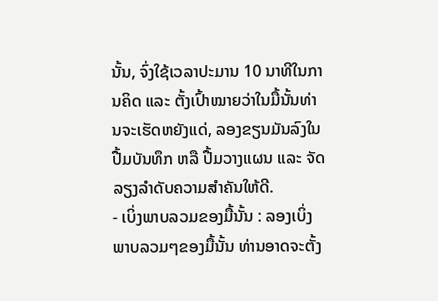ນັ້ນ, ຈົ່ງໃຊ້ເວລາປະມານ 10 ນາທີໃນການຄິດ ແລະ ຕັ້ງເປົ້າໝາຍວ່າໃນມື້ນັ້ນທ່ານຈະເຮັດຫຍັງແດ່, ລອງຂຽນມັນລົງໃນປື້ມບັນທຶກ ຫລື ປື້ມວາງແຜນ ແລະ ຈັດລຽງລຳດັບຄວາມສຳຄັນໃຫ້ດີ.
- ເບິ່ງພາບລວມຂອງມື້ນັ້ນ : ລອງເບິ່ງພາບລວມໆຂອງມື້ນັ້ນ ທ່ານອາດຈະຕັ້ງ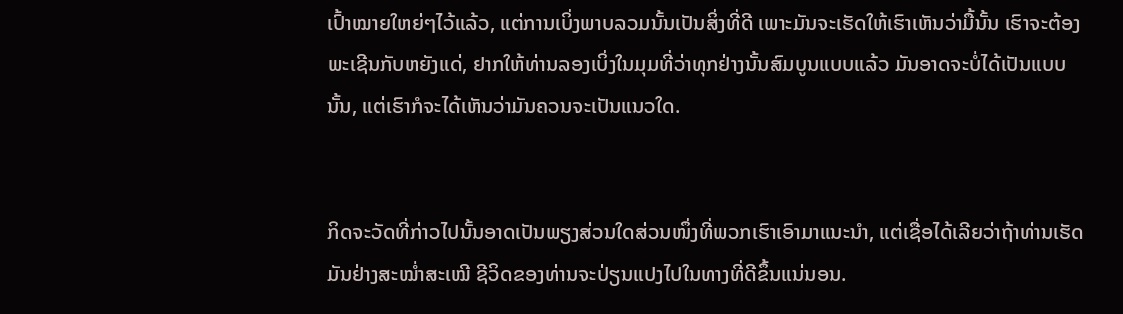ເປົ້າໝາຍໃຫຍ່ໆໄວ້ແລ້ວ, ແຕ່ການເບິ່ງພາບລວມນັ້ນເປັນສິ່ງທີ່ດີ ເພາະມັນຈະເຮັດໃຫ້ເຮົາເຫັນວ່າມື້ນັ້ນ ເຮົາຈະຕ້ອງພະເຊີນກັບຫຍັງແດ່, ຢາກໃຫ້ທ່ານລອງເບິ່ງໃນມຸມທີ່ວ່າທຸກຢ່າງນັ້ນສົມບູນແບບແລ້ວ ມັນອາດຈະບໍ່ໄດ້ເປັນແບບນັ້ນ, ແຕ່ເຮົາກໍຈະໄດ້ເຫັນວ່າມັນຄວນຈະເປັນແນວໃດ.


ກິດຈະວັດທີ່ກ່າວໄປນັ້ນອາດເປັນພຽງສ່ວນໃດສ່ວນໜຶ່ງທີ່ພວກເຮົາເອົາມາແນະນຳ, ແຕ່ເຊື່ອໄດ້ເລີຍວ່າຖ້າທ່ານເຮັດມັນຢ່າງສະໝໍ່າສະເໝີ ຊີວິດຂອງທ່ານຈະປ່ຽນແປງໄປໃນທາງທີ່ດີຂຶ້ນແນ່ນອນ.